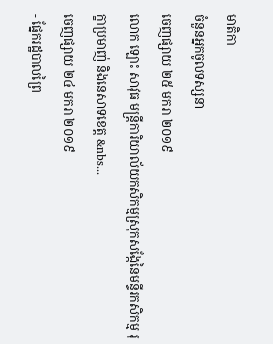មាតិកា
ចំនួនអ្នកចូលទស្សនា
ចេញផ្សាយ ២៥ មករា ២០១៩
លោក ឡោះ សាវុធ មន្រ្តីការិយាល័យកសិកម្មស្រុកសង្កែនៃមន្ទីរកសិកម្ម រុក្ខាប្រមាញ់ និងនេសាទខេត្ត &nbs...
ចេញផ្សាយ ២៤ មករា ២០១៩
- ផ្នែករដ្ឋបាលព្រៃ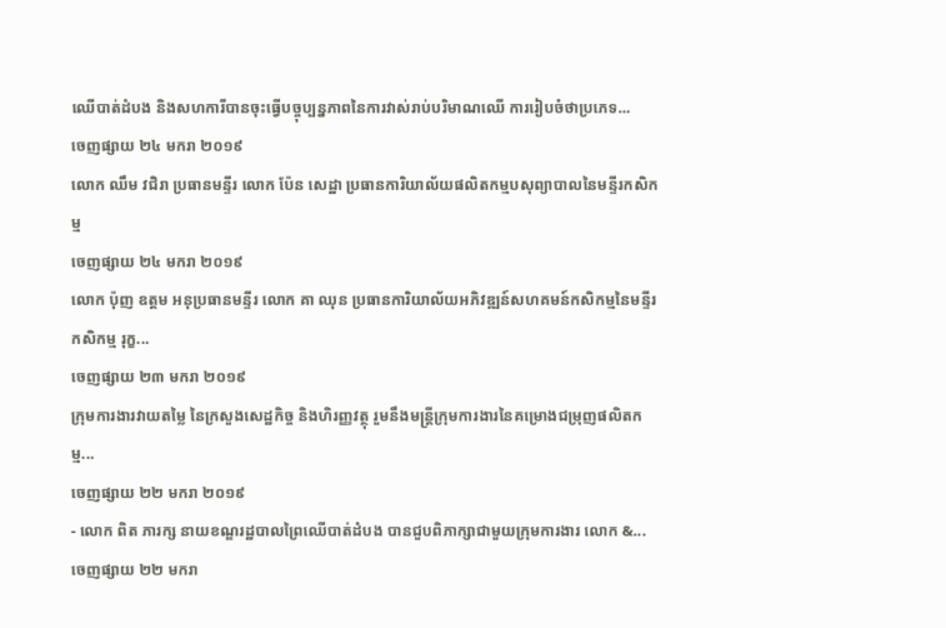ឈើបាត់ដំបង និងសហការីបានចុះធ្វើបច្ចុប្បន្នភាពនៃការវាស់រាប់បរិមាណឈើ ការរៀបចំថាប្រភេទ...
ចេញផ្សាយ ២៤ មករា ២០១៩
លោក ឈឹម វជិរា ប្រធានមន្ទីរ លោក ប៉ែន សេដ្ឋា ប្រធានការិយាល័យផលិតកម្មបសុព្យាបាលនៃមន្ទីរកសិកម្ម
ចេញផ្សាយ ២៤ មករា ២០១៩
លោក ប៉ុញ ឧត្តម អនុប្រធានមន្ទីរ លោក គា ឈុន ប្រធានការិយាល័យអភិវឌ្ឍន៍សហគមន៍កសិកម្មនៃមន្ទីរកសិកម្ម រុក្ខ...
ចេញផ្សាយ ២៣ មករា ២០១៩
ក្រុមការងារវាយតម្លៃ នៃក្រសួងសេដ្ឋកិច្ច និងហិរញ្ញវត្ថុ រួមនឹងមន្រ្តីក្រុមការងារនៃគម្រោងជម្រុញផលិតកម្ម...
ចេញផ្សាយ ២២ មករា ២០១៩
- លោក ពិត ភារក្ស នាយខណ្ឌរដ្ឋបាលព្រៃឈើបាត់ដំបង បានជួបពិភាក្សាជាមួយក្រុមការងារ លោក &...
ចេញផ្សាយ ២២ មករា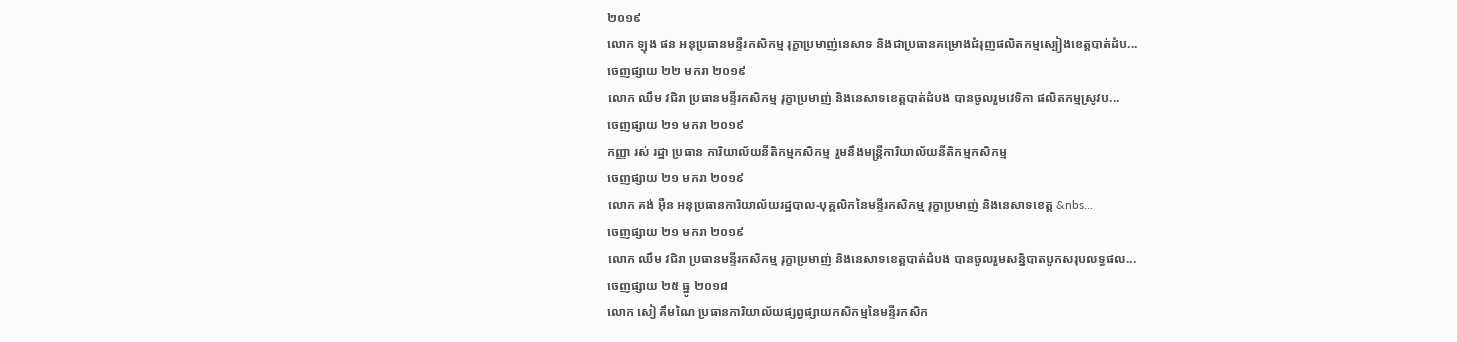២០១៩
លោក ឡុង ផន អនុប្រធានមន្ទីរកសិកម្ម រុក្ខាប្រមាញ់នេសាទ និងជាប្រធានគម្រោងជំរុញផលិតកម្មស្បៀងខេត្តបាត់ដំប...
ចេញផ្សាយ ២២ មករា ២០១៩
លោក ឈឹម វជិរា ប្រធានមន្ទីរកសិកម្ម រុក្ខាប្រមាញ់ និងនេសាទខេត្តបាត់ដំបង បានចូលរួមវេទិកា ផលិតកម្មស្រូវប...
ចេញផ្សាយ ២១ មករា ២០១៩
កញ្ញា រស់ រដ្ឋា ប្រធាន ការិយាល័យនីតិកម្មកសិកម្ម រួមនឹងមន្ត្រីការិយាល័យនីតិកម្មកសិកម្ម
ចេញផ្សាយ ២១ មករា ២០១៩
លោក គង់ អ៊ឺន អនុប្រធានការិយាល័យរដ្ឋបាល-បុគ្គលិកនៃមន្ទីរកសិកម្ម រុក្ខាប្រមាញ់ និងនេសាទខេត្ត &nbs...
ចេញផ្សាយ ២១ មករា ២០១៩
លោក ឈឹម វជិរា ប្រធានមន្ទីរកសិកម្ម រុក្ខាប្រមាញ់ និងនេសាទខេត្តបាត់ដំបង បានចូលរួមសន្និបាតបូកសរុបលទ្ធផល...
ចេញផ្សាយ ២៥ ធ្នូ ២០១៨
លោក សៀ គឹមណៃ ប្រធានការិយាល័យផ្សព្វផ្សាយកសិកម្មនៃមន្ទីរកសិក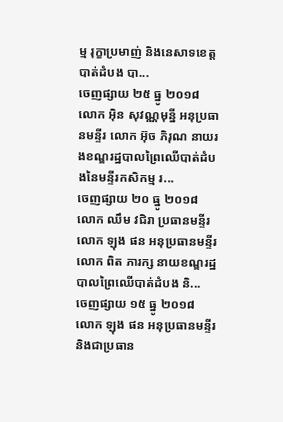ម្ម រុក្ខាប្រមាញ់ និងនេសាទខេត្តបាត់ដំបង បា...
ចេញផ្សាយ ២៥ ធ្នូ ២០១៨
លោក អ៊ិន សុវណ្ណមុន្នី អនុប្រធានមន្ទីរ លោក អ៊ុច ភិរុណ នាយរងខណ្ឌរដ្ឋបាលព្រៃឈើបាត់ដំបងនៃមន្ទីរកសិកម្ម រ...
ចេញផ្សាយ ២០ ធ្នូ ២០១៨
លោក ឈឹម វជិរា ប្រធានមន្ទីរ លោក ឡុង ផន អនុប្រធានមន្ទីរ លោក ពិត ភារក្ស នាយខណ្ឌរដ្ឋបាលព្រៃឈើបាត់ដំបង និ...
ចេញផ្សាយ ១៥ ធ្នូ ២០១៨
លោក ឡុង ផន អនុប្រធានមន្ទីរ និងជាប្រធាន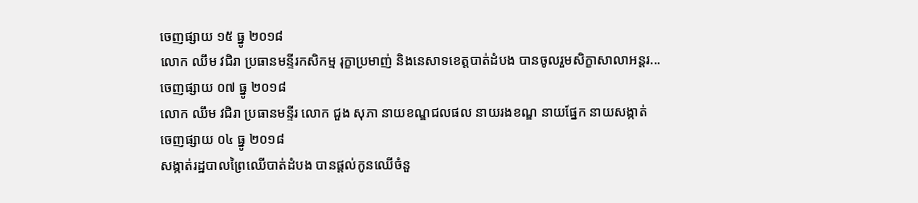ចេញផ្សាយ ១៥ ធ្នូ ២០១៨
លោក ឈឹម វជិរា ប្រធានមន្ទីរកសិកម្ម រុក្ខាប្រមាញ់ និងនេសាទខេត្តបាត់ដំបង បានចូលរួមសិក្ខាសាលាអន្តរ...
ចេញផ្សាយ ០៧ ធ្នូ ២០១៨
លោក ឈឹម វជិរា ប្រធានមន្ទីរ លោក ជួង សុភា នាយខណ្ឌជលផល នាយរងខណ្ឌ នាយផ្នែក នាយសង្កាត់
ចេញផ្សាយ ០៤ ធ្នូ ២០១៨
សង្កាត់រដ្ឋបាលព្រៃឈើបាត់ដំបង បានផ្ដល់កូនឈើចំនួ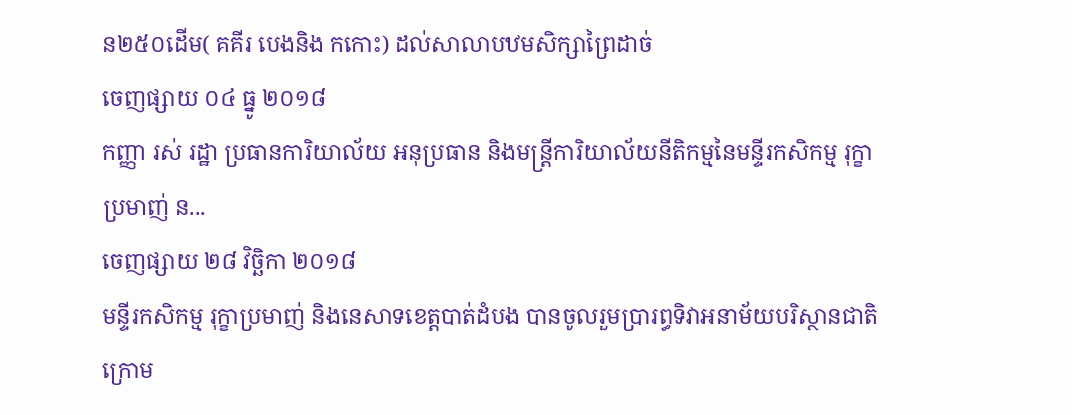ន២៥០ដើម( គគីរ បេងនិង កកោះ) ដល់សាលាបឋមសិក្សាព្រៃដាច់
ចេញផ្សាយ ០៤ ធ្នូ ២០១៨
កញ្ញា រស់ រដ្ឋា ប្រធានការិយាល័យ អនុប្រធាន និងមន្រ្តីការិយាល័យនីតិកម្មនៃមន្ទីរកសិកម្ម រុក្ខាប្រមាញ់ ន...
ចេញផ្សាយ ២៨ វិច្ឆិកា ២០១៨
មន្ទីរកសិកម្ម រុក្ខាប្រមាញ់ និងនេសាទខេត្តបាត់ដំបង បានចូលរួមប្រារព្ធទិវាអនាម័យបរិស្ថានជាតិ ក្រោម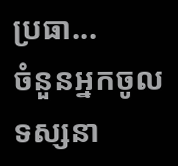ប្រធា...
ចំនួនអ្នកចូលទស្សនា